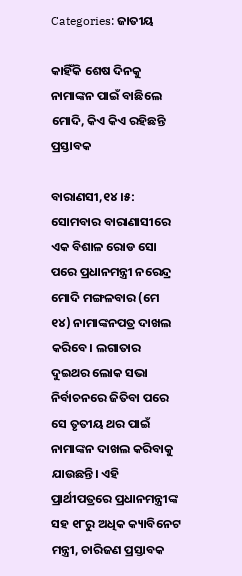Categories: ଜାତୀୟ

କାହିଁକି ଶେଷ ଦିନକୁ ନାମାଙ୍କନ ପାଇଁ ବାଛିଲେ ମୋଦି, କିଏ କିଏ ରହିଛନ୍ତି ପ୍ରସ୍ତାବକ

ବାରାଣସୀ,୧୪।୫: ସୋମବାର ବାରାଣାସୀରେ ଏକ ବିଶାଳ ରୋଡ ସୋ ପରେ ପ୍ରଧାନମନ୍ତ୍ରୀ ନରେନ୍ଦ୍ର ମୋଦି ମଙ୍ଗଳବାର (ମେ ୧୪) ନାମାଙ୍କନପତ୍ର ଦାଖଲ କରିବେ। ଲଗାତାର ଦୁଇଥର ଲୋକ ସଭା ନିର୍ବାଚନରେ ଜିତିବା ପରେ ସେ ତୃତୀୟ ଥର ପାଇଁ ନାମାଙ୍କନ ଦାଖଲ କରିବାକୁ ଯାଉଛନ୍ତି। ଏହି ପ୍ରାର୍ଥୀପତ୍ରରେ ପ୍ରଧାନମନ୍ତ୍ରୀଙ୍କ ସହ ୧୮ରୁ ଅଧିକ କ୍ୟାବିନେଟ ମନ୍ତ୍ରୀ, ଚାରିଜଣ ପ୍ରସ୍ତାବକ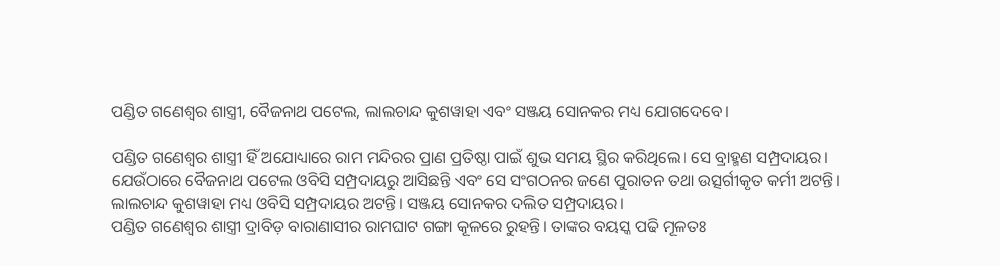ପଣ୍ଡିତ ଗଣେଶ୍ୱର ଶାସ୍ତ୍ରୀ, ବୈଜନାଥ ପଟେଲ, ଲାଲଚାନ୍ଦ କୁଶୱାହା ଏବଂ ସଞ୍ଜୟ ସୋନକର ମଧ୍ୟ ଯୋଗଦେବେ।

ପଣ୍ଡିତ ଗଣେଶ୍ୱର ଶାସ୍ତ୍ରୀ ହିଁ ଅଯୋଧ୍ୟାରେ ରାମ ମନ୍ଦିରର ପ୍ରାଣ ପ୍ରତିଷ୍ଠା ପାଇଁ ଶୁଭ ସମୟ ସ୍ଥିର କରିଥିଲେ। ସେ ବ୍ରାହ୍ମଣ ସମ୍ପ୍ରଦାୟର। ଯେଉଁଠାରେ ବୈଜନାଥ ପଟେଲ ଓବିସି ସମ୍ପ୍ରଦାୟରୁ ଆସିଛନ୍ତି ଏବଂ ସେ ସଂଗଠନର ଜଣେ ପୁରାତନ ତଥା ଉତ୍ସର୍ଗୀକୃତ କର୍ମୀ ଅଟନ୍ତି। ଲାଲଚାନ୍ଦ କୁଶୱାହା ମଧ୍ୟ ଓବିସି ସମ୍ପ୍ରଦାୟର ଅଟନ୍ତି। ସଞ୍ଜୟ ସୋନକର ଦଲିତ ସମ୍ପ୍ରଦାୟର।
ପଣ୍ଡିତ ଗଣେଶ୍ୱର ଶାସ୍ତ୍ରୀ ଦ୍ରାବିଡ଼ ବାରାଣାସୀର ରାମଘାଟ ଗଙ୍ଗା କୂଳରେ ରୁହନ୍ତି। ତାଙ୍କର ବୟସ୍କ ପଢି ମୂଳତଃ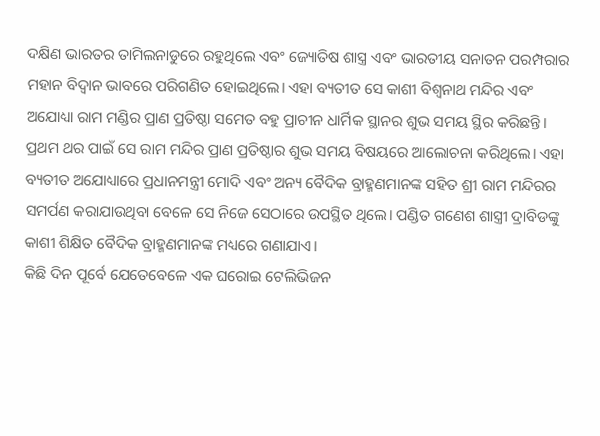ଦକ୍ଷିଣ ଭାରତର ତାମିଲନାଡୁରେ ରହୁଥିଲେ ଏବଂ ଜ୍ୟୋତିଷ ଶାସ୍ତ୍ର ଏବଂ ଭାରତୀୟ ସନାତନ ପରମ୍ପରାର ମହାନ ବିଦ୍ୱାନ ଭାବରେ ପରିଗଣିତ ହୋଇଥିଲେ। ଏହା ବ୍ୟତୀତ ସେ କାଶୀ ବିଶ୍ୱନାଥ ମନ୍ଦିର ଏବଂ ଅଯୋଧ୍ୟା ରାମ ମଣ୍ଡିର ପ୍ରାଣ ପ୍ରତିଷ୍ଠା ସମେତ ବହୁ ପ୍ରାଚୀନ ଧାର୍ମିକ ସ୍ଥାନର ଶୁଭ ସମୟ ସ୍ଥିର କରିଛନ୍ତି। ପ୍ରଥମ ଥର ପାଇଁ ସେ ରାମ ମନ୍ଦିର ପ୍ରାଣ ପ୍ରତିଷ୍ଠାର ଶୁଭ ସମୟ ବିଷୟରେ ଆଲୋଚନା କରିଥିଲେ। ଏହା ବ୍ୟତୀତ ଅଯୋଧ୍ୟାରେ ପ୍ରଧାନମନ୍ତ୍ରୀ ମୋଦି ଏବଂ ଅନ୍ୟ ବୈଦିକ ବ୍ରାହ୍ମଣମାନଙ୍କ ସହିତ ଶ୍ରୀ ରାମ ମନ୍ଦିରର ସମର୍ପଣ କରାଯାଉଥିବା ବେଳେ ସେ ନିଜେ ସେଠାରେ ଉପସ୍ଥିତ ଥିଲେ। ପଣ୍ଡିତ ଗଣେଶ ଶାସ୍ତ୍ରୀ ଦ୍ରାବିଡଙ୍କୁ କାଶୀ ଶିକ୍ଷିତ ବୈଦିକ ବ୍ରାହ୍ମଣମାନଙ୍କ ମଧ୍ୟରେ ଗଣାଯାଏ।
କିଛି ଦିନ ପୂର୍ବେ ଯେତେବେଳେ ଏକ ଘରୋଇ ଟେଲିଭିଜନ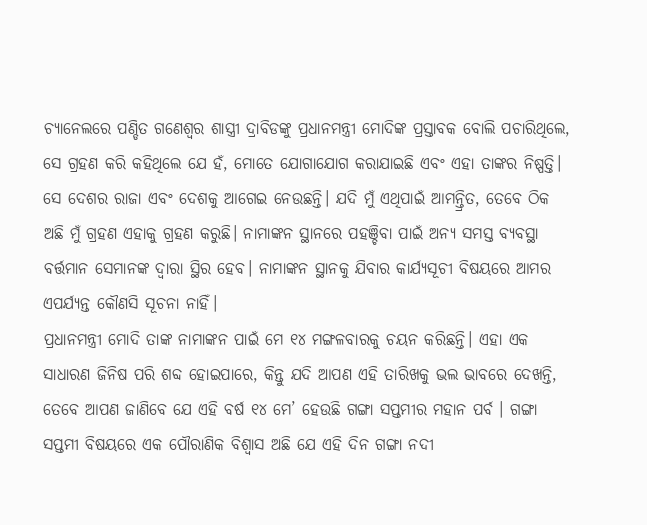ଚ୍ୟାନେଲରେ ପଣ୍ଡିତ ଗଣେଶ୍ୱର ଶାସ୍ତ୍ରୀ ଦ୍ରାବିଡଙ୍କୁ ପ୍ରଧାନମନ୍ତ୍ରୀ ମୋଦିଙ୍କ ପ୍ରସ୍ତାବକ ବୋଲି ପଚାରିଥିଲେ, ସେ ଗ୍ରହଣ କରି କହିଥିଲେ ଯେ ହଁ, ମୋତେ ଯୋଗାଯୋଗ କରାଯାଇଛି ଏବଂ ଏହା ତାଙ୍କର ନିଷ୍ପତ୍ତି। ସେ ଦେଶର ରାଜା ଏବଂ ଦେଶକୁ ଆଗେଇ ନେଉଛନ୍ତି। ଯଦି ମୁଁ ଏଥିପାଇଁ ଆମନ୍ତ୍ରିତ, ତେବେ ଠିକ ଅଛି ମୁଁ ଗ୍ରହଣ ଏହାକୁ ଗ୍ରହଣ କରୁଛି। ନାମାଙ୍କନ ସ୍ଥାନରେ ପହଞ୍ଚିବା ପାଇଁ ଅନ୍ୟ ସମସ୍ତ ବ୍ୟବସ୍ଥା ବର୍ତ୍ତମାନ ସେମାନଙ୍କ ଦ୍ୱାରା ସ୍ଥିର ହେବ। ନାମାଙ୍କନ ସ୍ଥାନକୁ ଯିବାର କାର୍ଯ୍ୟସୂଚୀ ବିଷୟରେ ଆମର ଏପର୍ଯ୍ୟନ୍ତ କୌଣସି ସୂଚନା ନାହିଁ।
ପ୍ରଧାନମନ୍ତ୍ରୀ ମୋଦି ତାଙ୍କ ନାମାଙ୍କନ ପାଇଁ ମେ ୧୪ ମଙ୍ଗଳବାରକୁ ଚୟନ କରିଛନ୍ତି। ଏହା ଏକ ସାଧାରଣ ଜିନିଷ ପରି ଶବ୍ଦ ହୋଇପାରେ, କିନ୍ତୁ ଯଦି ଆପଣ ଏହି ତାରିଖକୁ ଭଲ ଭାବରେ ଦେଖନ୍ତି, ତେବେ ଆପଣ ଜାଣିବେ ଯେ ଏହି ବର୍ଷ ୧୪ ମେ’ ହେଉଛି ଗଙ୍ଗା ସପ୍ତମୀର ମହାନ ପର୍ବ । ଗଙ୍ଗା ସପ୍ତମୀ ବିଷୟରେ ଏକ ପୌରାଣିକ ବିଶ୍ୱାସ ଅଛି ଯେ ଏହି ଦିନ ଗଙ୍ଗା ନଦୀ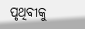ପୃଥିବୀକୁ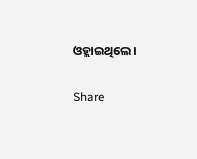ଓହ୍ଲାଇଥିଲେ।

Share